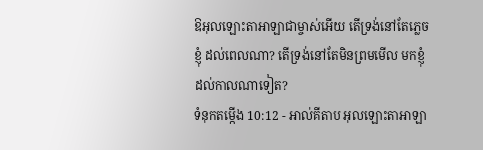ឱអុលឡោះតាអាឡាជាម្ចាស់អើយ តើទ្រង់នៅតែភ្លេចខ្ញុំ ដល់ពេលណា? តើទ្រង់នៅតែមិនព្រមមើល មកខ្ញុំដល់កាលណាទៀត?
ទំនុកតម្កើង 10:12 - អាល់គីតាប អុលឡោះតាអាឡា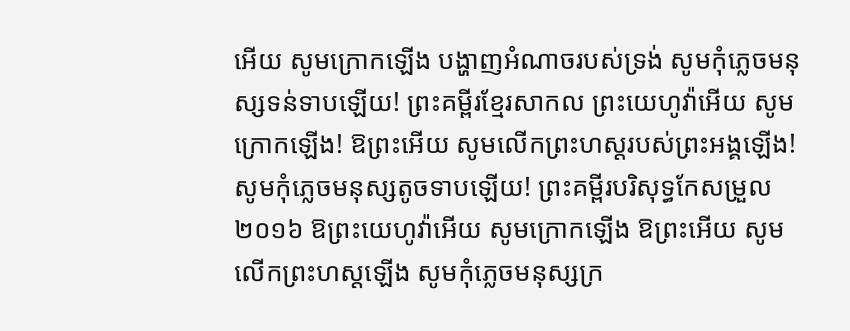អើយ សូមក្រោកឡើង បង្ហាញអំណាចរបស់ទ្រង់ សូមកុំភ្លេចមនុស្សទន់ទាបឡើយ! ព្រះគម្ពីរខ្មែរសាកល ព្រះយេហូវ៉ាអើយ សូមក្រោកឡើង! ឱព្រះអើយ សូមលើកព្រះហស្តរបស់ព្រះអង្គឡើង! សូមកុំភ្លេចមនុស្សតូចទាបឡើយ! ព្រះគម្ពីរបរិសុទ្ធកែសម្រួល ២០១៦ ឱព្រះយេហូវ៉ាអើយ សូមក្រោកឡើង ឱព្រះអើយ សូមលើកព្រះហស្តឡើង សូមកុំភ្លេចមនុស្សក្រ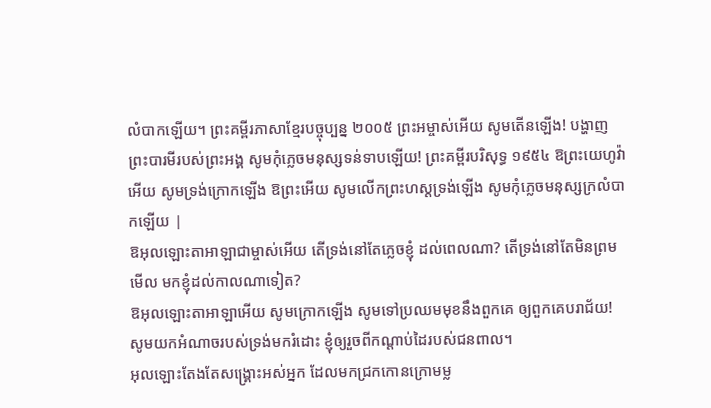លំបាកឡើយ។ ព្រះគម្ពីរភាសាខ្មែរបច្ចុប្បន្ន ២០០៥ ព្រះអម្ចាស់អើយ សូមតើនឡើង! បង្ហាញព្រះបារមីរបស់ព្រះអង្គ សូមកុំភ្លេចមនុស្សទន់ទាបឡើយ! ព្រះគម្ពីរបរិសុទ្ធ ១៩៥៤ ឱព្រះយេហូវ៉ាអើយ សូមទ្រង់ក្រោកឡើង ឱព្រះអើយ សូមលើកព្រះហស្តទ្រង់ឡើង សូមកុំភ្លេចមនុស្សក្រលំបាកឡើយ |
ឱអុលឡោះតាអាឡាជាម្ចាស់អើយ តើទ្រង់នៅតែភ្លេចខ្ញុំ ដល់ពេលណា? តើទ្រង់នៅតែមិនព្រមមើល មកខ្ញុំដល់កាលណាទៀត?
ឱអុលឡោះតាអាឡាអើយ សូមក្រោកឡើង សូមទៅប្រឈមមុខនឹងពួកគេ ឲ្យពួកគេបរាជ័យ! សូមយកអំណាចរបស់ទ្រង់មករំដោះ ខ្ញុំឲ្យរួចពីកណ្ដាប់ដៃរបស់ជនពាល។
អុលឡោះតែងតែសង្គ្រោះអស់អ្នក ដែលមកជ្រកកោនក្រោមម្ល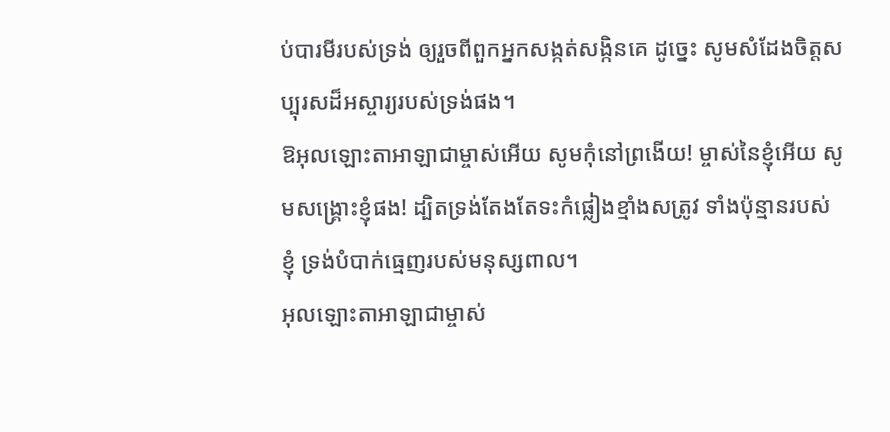ប់បារមីរបស់ទ្រង់ ឲ្យរួចពីពួកអ្នកសង្កត់សង្កិនគេ ដូច្នេះ សូមសំដែងចិត្តសប្បុរសដ៏អស្ចារ្យរបស់ទ្រង់ផង។
ឱអុលឡោះតាអាឡាជាម្ចាស់អើយ សូមកុំនៅព្រងើយ! ម្ចាស់នៃខ្ញុំអើយ សូមសង្គ្រោះខ្ញុំផង! ដ្បិតទ្រង់តែងតែទះកំផ្លៀងខ្មាំងសត្រូវ ទាំងប៉ុន្មានរបស់ខ្ញុំ ទ្រង់បំបាក់ធ្មេញរបស់មនុស្សពាល។
អុលឡោះតាអាឡាជាម្ចាស់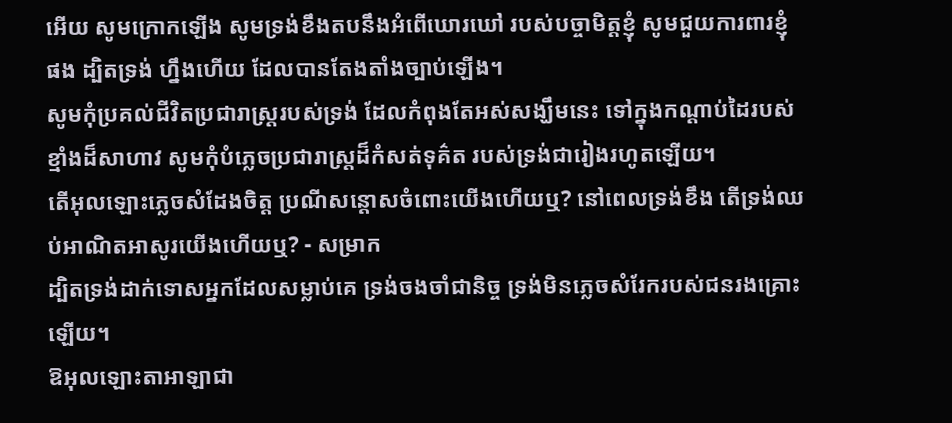អើយ សូមក្រោកឡើង សូមទ្រង់ខឹងតបនឹងអំពើឃោរឃៅ របស់បច្ចាមិត្តខ្ញុំ សូមជួយការពារខ្ញុំផង ដ្បិតទ្រង់ ហ្នឹងហើយ ដែលបានតែងតាំងច្បាប់ឡើង។
សូមកុំប្រគល់ជីវិតប្រជារាស្ត្ររបស់ទ្រង់ ដែលកំពុងតែអស់សង្ឃឹមនេះ ទៅក្នុងកណ្ដាប់ដៃរបស់ខ្មាំងដ៏សាហាវ សូមកុំបំភ្លេចប្រជារាស្ត្រដ៏កំសត់ទុគ៌ត របស់ទ្រង់ជារៀងរហូតឡើយ។
តើអុលឡោះភ្លេចសំដែងចិត្ត ប្រណីសន្ដោសចំពោះយើងហើយឬ? នៅពេលទ្រង់ខឹង តើទ្រង់ឈប់អាណិតអាសូរយើងហើយឬ? - សម្រាក
ដ្បិតទ្រង់ដាក់ទោសអ្នកដែលសម្លាប់គេ ទ្រង់ចងចាំជានិច្ច ទ្រង់មិនភ្លេចសំរែករបស់ជនរងគ្រោះឡើយ។
ឱអុលឡោះតាអាឡាជា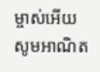ម្ចាស់អើយ សូមអាណិត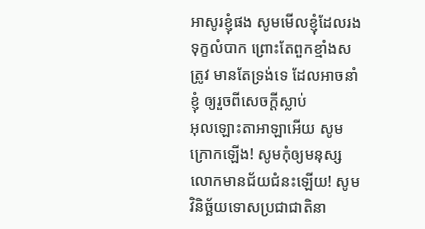អាសូរខ្ញុំផង សូមមើលខ្ញុំដែលរងទុក្ខលំបាក ព្រោះតែពួកខ្មាំងសត្រូវ មានតែទ្រង់ទេ ដែលអាចនាំខ្ញុំ ឲ្យរួចពីសេចក្ដីស្លាប់
អុលឡោះតាអាឡាអើយ សូមក្រោកឡើង! សូមកុំឲ្យមនុស្សលោកមានជ័យជំនះឡើយ! សូមវិនិច្ឆ័យទោសប្រជាជាតិនា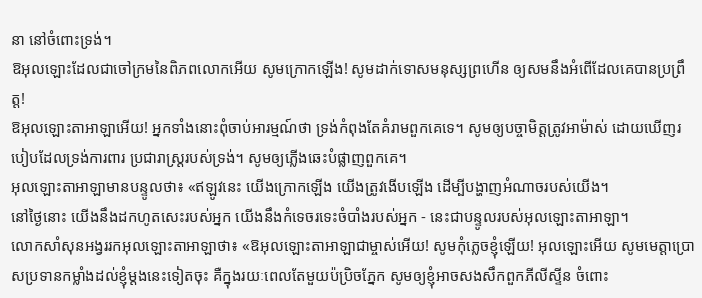នា នៅចំពោះទ្រង់។
ឱអុលឡោះដែលជាចៅក្រមនៃពិភពលោកអើយ សូមក្រោកឡើង! សូមដាក់ទោសមនុស្សព្រហើន ឲ្យសមនឹងអំពើដែលគេបានប្រព្រឹត្ត!
ឱអុលឡោះតាអាឡាអើយ! អ្នកទាំងនោះពុំចាប់អារម្មណ៍ថា ទ្រង់កំពុងតែគំរាមពួកគេទេ។ សូមឲ្យបច្ចាមិត្តត្រូវអាម៉ាស់ ដោយឃើញរបៀបដែលទ្រង់ការពារ ប្រជារាស្ដ្ររបស់ទ្រង់។ សូមឲ្យភ្លើងឆេះបំផ្លាញពួកគេ។
អុលឡោះតាអាឡាមានបន្ទូលថា៖ «ឥឡូវនេះ យើងក្រោកឡើង យើងត្រូវងើបឡើង ដើម្បីបង្ហាញអំណាចរបស់យើង។
នៅថ្ងៃនោះ យើងនឹងដកហូតសេះរបស់អ្នក យើងនឹងកំទេចរទេះចំបាំងរបស់អ្នក - នេះជាបន្ទូលរបស់អុលឡោះតាអាឡា។
លោកសាំសុនអង្វររកអុលឡោះតាអាឡាថា៖ «ឱអុលឡោះតាអាឡាជាម្ចាស់អើយ! សូមកុំភ្លេចខ្ញុំឡើយ! អុលឡោះអើយ សូមមេត្តាប្រោសប្រទានកម្លាំងដល់ខ្ញុំម្តងនេះទៀតចុះ គឺក្នុងរយៈពេលតែមួយប៉ប្រិចភ្នែក សូមឲ្យខ្ញុំអាចសងសឹកពួកភីលីស្ទីន ចំពោះ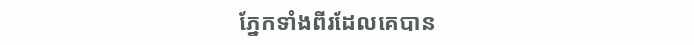ភ្នែកទាំងពីរដែលគេបាន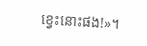ខ្វេះនោះផង!»។